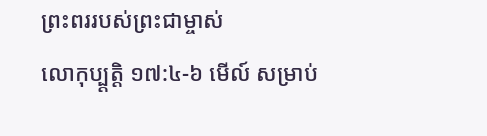ព្រះពររបស់ព្រះជាម្ចាស់
លោកុប្ប្តត្តិ ១៧:៤-៦ មើល៍ សម្រាប់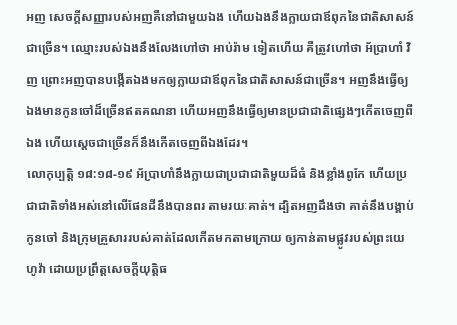អញ សេចក្តីសញ្ញារបស់អញគឺនៅជាមួយឯង ហើយឯងនឹងក្លាយជាឪពុកនៃជាតិសាសន៍ជាច្រើន។ ឈ្មោះរបស់ឯងនឹងលែងហៅថា អាប់រ៉ាម ទៀតហើយ គឺត្រូវហៅថា អ័ប្រាហាំ វិញ ព្រោះអញបានបង្កើតឯងមកឲ្យក្លាយជាឪពុកនៃជាតិសាសន៍ជាច្រើន។ អញនឹងធ្វើឲ្យឯងមានកូនចៅដ៏ច្រើនឥតគណនា ហើយអញនឹងធ្វើឲ្យមានប្រជាជាតិផ្សេងៗកើតចេញពីឯង ហើយស្តេចជាច្រើនក៏នឹងកើតចេញពីឯងដែរ។
លោកុប្បត្តិ ១៨:១៨-១៩ អ័ប្រាហាំនឹងក្លាយជាប្រជាជាតិមួយដ៏ធំ និងខ្លាំងពូកែ ហើយប្រជាជាតិទាំងអស់នៅលើផែនដីនឹងបានពរ តាមរយៈគាត់។ ដ្បិតអញដឹងថា គាត់នឹងបង្គាប់កូនចៅ និងក្រុមគ្រួសាររបស់គាត់ដែលកើតមកតាមក្រោយ ឲ្យកាន់តាមផ្លូវរបស់ព្រះយេហូវ៉ា ដោយប្រព្រឹត្តសេចក្តីយុត្តិធ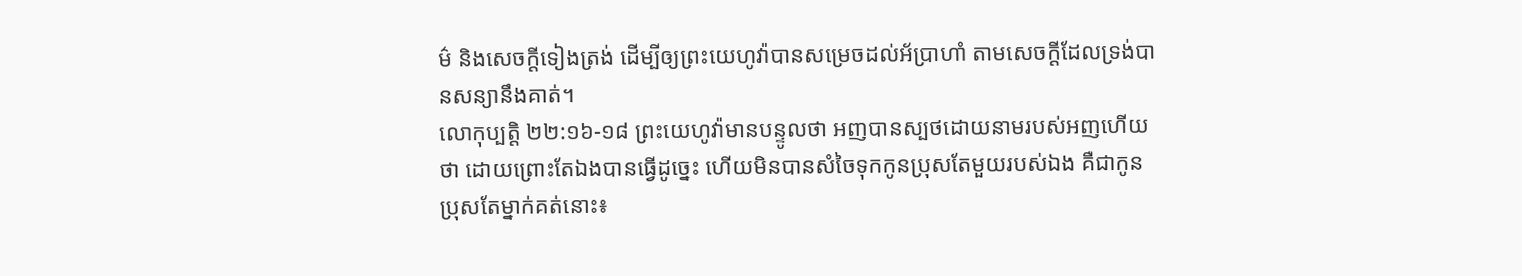ម៌ និងសេចក្តីទៀងត្រង់ ដើម្បីឲ្យព្រះយេហូវ៉ាបានសម្រេចដល់អ័ប្រាហាំ តាមសេចក្ដីដែលទ្រង់បានសន្យានឹងគាត់។
លោកុប្បត្តិ ២២:១៦-១៨ ព្រះយេហូវ៉ាមានបន្ទូលថា អញបានស្បថដោយនាមរបស់អញហើយថា ដោយព្រោះតែឯងបានធ្វើដូច្នេះ ហើយមិនបានសំចៃទុកកូនប្រុសតែមួយរបស់ឯង គឺជាកូនប្រុសតែម្នាក់គត់នោះ៖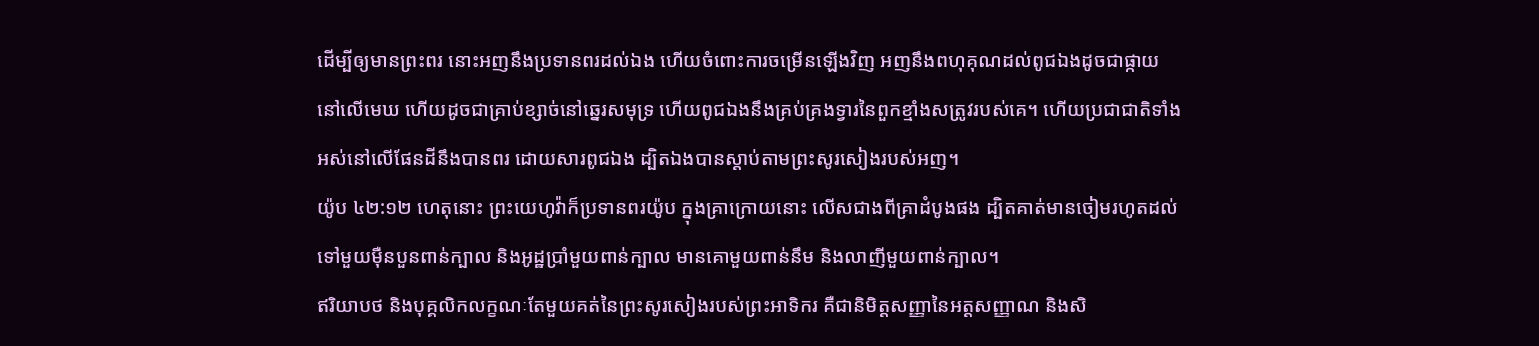ដើម្បីឲ្យមានព្រះពរ នោះអញនឹងប្រទានពរដល់ឯង ហើយចំពោះការចម្រើនឡើងវិញ អញនឹងពហុគុណដល់ពូជឯងដូចជាផ្កាយនៅលើមេឃ ហើយដូចជាគ្រាប់ខ្សាច់នៅឆ្នេរសមុទ្រ ហើយពូជឯងនឹងគ្រប់គ្រងទ្វារនៃពួកខ្មាំងសត្រូវរបស់គេ។ ហើយប្រជាជាតិទាំងអស់នៅលើផែនដីនឹងបានពរ ដោយសារពូជឯង ដ្បិតឯងបានស្ដាប់តាមព្រះសូរសៀងរបស់អញ។
យ៉ូប ៤២:១២ ហេតុនោះ ព្រះយេហូវ៉ាក៏ប្រទានពរយ៉ូប ក្នុងគ្រាក្រោយនោះ លើសជាងពីគ្រាដំបូងផង ដ្បិតគាត់មានចៀមរហូតដល់ទៅមួយម៉ឺនបួនពាន់ក្បាល និងអូដ្ឋប្រាំមួយពាន់ក្បាល មានគោមួយពាន់នឹម និងលាញីមួយពាន់ក្បាល។
ឥរិយាបថ និងបុគ្គលិកលក្ខណៈតែមួយគត់នៃព្រះសូរសៀងរបស់ព្រះអាទិករ គឺជានិមិត្តសញ្ញានៃអត្តសញ្ញាណ និងសិ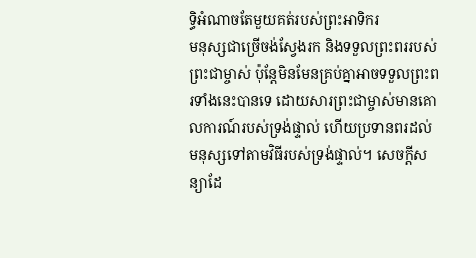ទ្ធិអំណាចតែមួយគត់របស់ព្រះអាទិករ
មនុស្សជាច្រើចង់ស្វែងរក និងទទួលព្រះពររបស់ព្រះជាម្ចាស់ ប៉ុន្តែមិនមែនគ្រប់គ្នាអាចទទួលព្រះពរទាំងនេះបានទេ ដោយសារព្រះជាម្ចាស់មានគោលការណ៍របស់ទ្រង់ផ្ទាល់ ហើយប្រទានពរដល់មនុស្សទៅតាមវិធីរបស់ទ្រង់ផ្ទាល់។ សេចក្តីសន្យាដែ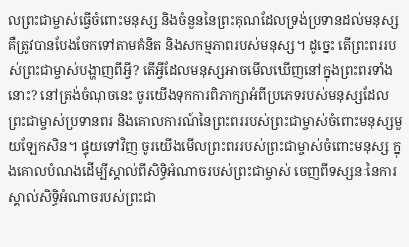លព្រះជាម្ចាស់ធ្វើចំពោះមនុស្ស និងចំនួននៃព្រះគុណដែលទ្រង់ប្រទានដល់មនុស្ស គឺត្រូវបានបែងចែកទៅតាមគំនិត និងសកម្មភាពរបស់មនុស្ស។ ដូច្នេះ តើព្រះពររបស់ព្រះជាម្ចាស់បង្ហាញពីអ្វី? តើអ្វីដែលមនុស្សអាចមើលឃើញនៅក្នុងព្រះពរទាំងនោះ? នៅត្រង់ចំណុចនេះ ចូរយើងទុកការពិភាក្សាអំពីប្រភេទរបស់មនុស្សដែលព្រះជាម្ចាស់ប្រទានពរ និងគោលការណ៍នៃព្រះពររបស់ព្រះជាម្ចាស់ចំពោះមនុស្សមួយឡែកសិន។ ផ្ទុយទៅវិញ ចូរយើងមើលព្រះពររបស់ព្រះជាម្ចាស់ចំពោះមនុស្ស ក្នុងគោលបំណងដើម្បីស្គាល់ពីសិទ្ធិអំណាចរបស់ព្រះជាម្ចាស់ ចេញពីទស្សនៈនៃការស្គាល់សិទ្ធិអំណាចរបស់ព្រះជា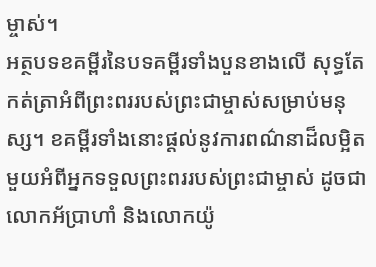ម្ចាស់។
អត្ថបទខគម្ពីរនៃបទគម្ពីរទាំងបួនខាងលើ សុទ្ធតែកត់ត្រាអំពីព្រះពររបស់ព្រះជាម្ចាស់សម្រាប់មនុស្ស។ ខគម្ពីរទាំងនោះផ្តល់នូវការពណ៌នាដ៏លម្អិតមួយអំពីអ្នកទទួលព្រះពររបស់ព្រះជាម្ចាស់ ដូចជាលោកអ័ប្រាហាំ និងលោកយ៉ូ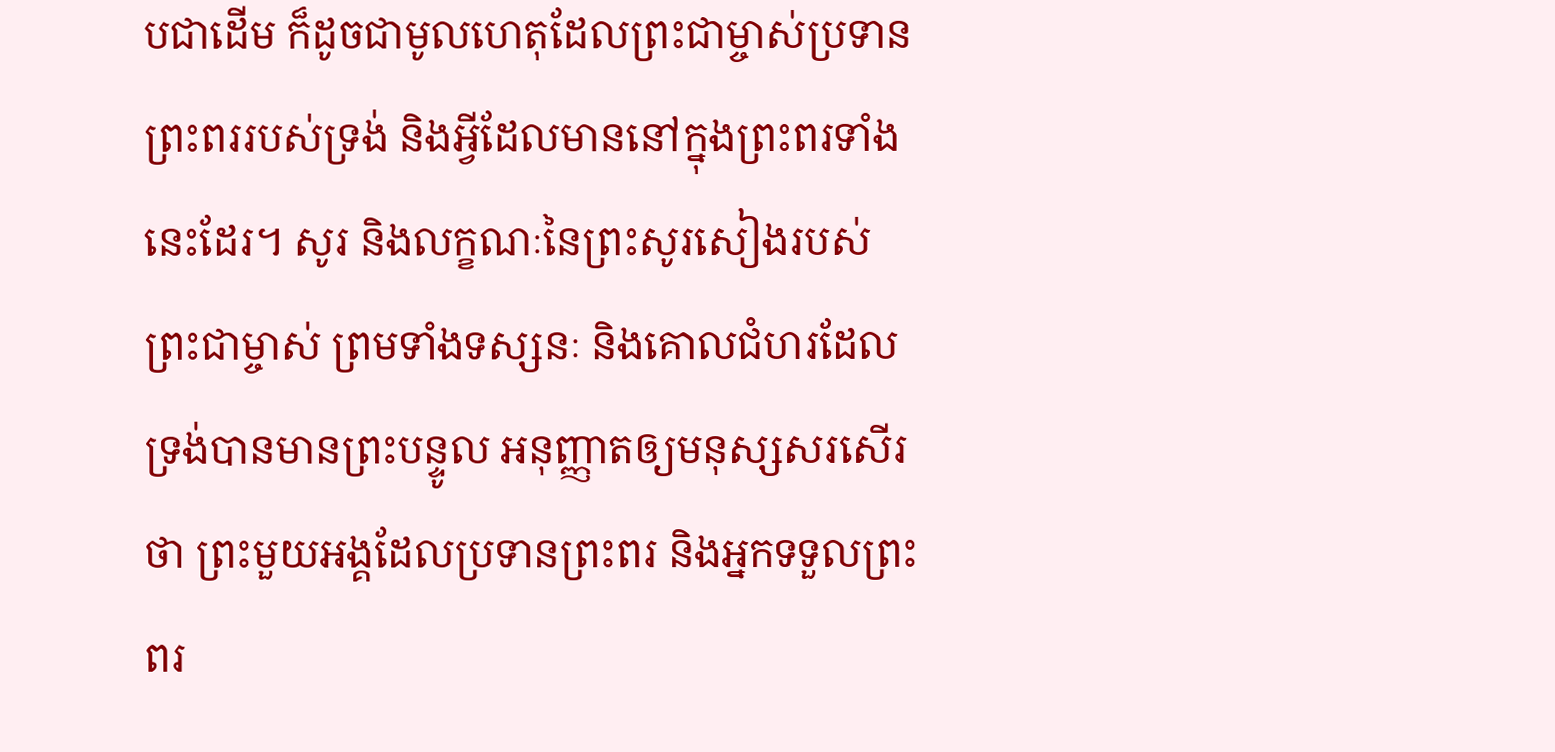បជាដើម ក៏ដូចជាមូលហេតុដែលព្រះជាម្ចាស់ប្រទានព្រះពររបស់ទ្រង់ និងអ្វីដែលមាននៅក្នុងព្រះពរទាំងនេះដែរ។ សូរ និងលក្ខណៈនៃព្រះសូរសៀងរបស់ព្រះជាម្ចាស់ ព្រមទាំងទស្សនៈ និងគោលជំហរដែលទ្រង់បានមានព្រះបន្ទូល អនុញ្ញាតឲ្យមនុស្សសរសើរថា ព្រះមួយអង្គដែលប្រទានព្រះពរ និងអ្នកទទួលព្រះពរ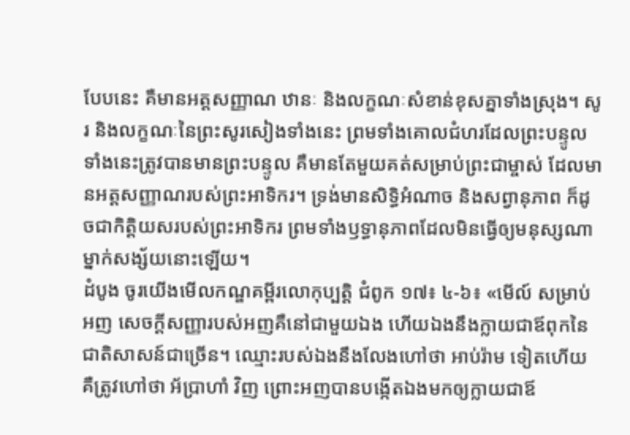បែបនេះ គឺមានអត្តសញ្ញាណ ឋានៈ និងលក្ខណៈសំខាន់ខុសគ្នាទាំងស្រុង។ សូរ និងលក្ខណៈនៃព្រះសូរសៀងទាំងនេះ ព្រមទាំងគោលជំហរដែលព្រះបន្ទូលទាំងនេះត្រូវបានមានព្រះបន្ទូល គឺមានតែមួយគត់សម្រាប់ព្រះជាម្ចាស់ ដែលមានអត្តសញ្ញាណរបស់ព្រះអាទិករ។ ទ្រង់មានសិទ្ធិអំណាច និងសព្វានុភាព ក៏ដូចជាកិត្តិយសរបស់ព្រះអាទិករ ព្រមទាំងឫទ្ធានុភាពដែលមិនធ្វើឲ្យមនុស្សណាម្នាក់សង្ស័យនោះឡើយ។
ដំបូង ចូរយើងមើលកណ្ឌគម្ពីរលោកុប្បត្តិ ជំពូក ១៧៖ ៤-៦៖ «មើល៍ សម្រាប់អញ សេចក្តីសញ្ញារបស់អញគឺនៅជាមួយឯង ហើយឯងនឹងក្លាយជាឪពុកនៃជាតិសាសន៍ជាច្រើន។ ឈ្មោះរបស់ឯងនឹងលែងហៅថា អាប់រ៉ាម ទៀតហើយ គឺត្រូវហៅថា អ័ប្រាហាំ វិញ ព្រោះអញបានបង្កើតឯងមកឲ្យក្លាយជាឪ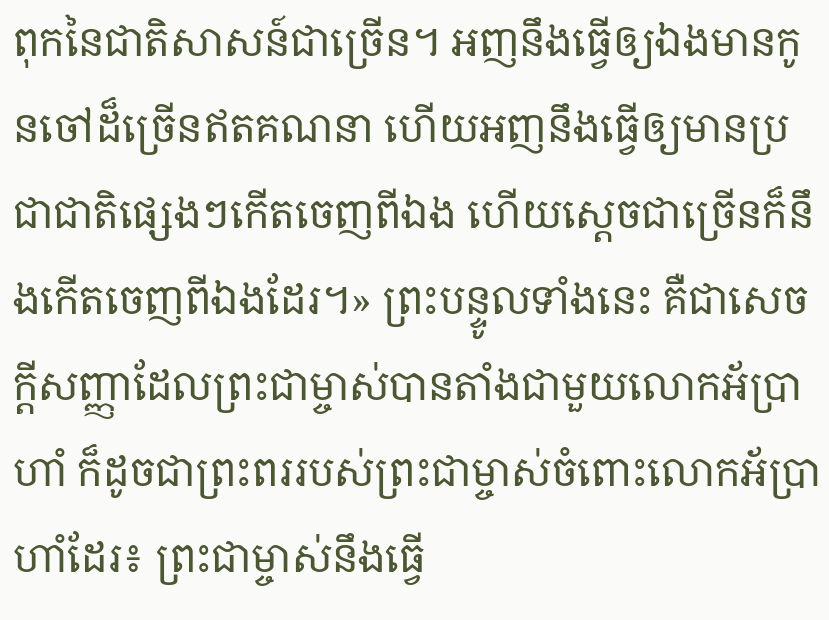ពុកនៃជាតិសាសន៍ជាច្រើន។ អញនឹងធ្វើឲ្យឯងមានកូនចៅដ៏ច្រើនឥតគណនា ហើយអញនឹងធ្វើឲ្យមានប្រជាជាតិផ្សេងៗកើតចេញពីឯង ហើយស្តេចជាច្រើនក៏នឹងកើតចេញពីឯងដែរ។» ព្រះបន្ទូលទាំងនេះ គឺជាសេចក្តីសញ្ញាដែលព្រះជាម្ចាស់បានតាំងជាមួយលោកអ័ប្រាហាំ ក៏ដូចជាព្រះពររបស់ព្រះជាម្ចាស់ចំពោះលោកអ័ប្រាហាំដែរ៖ ព្រះជាម្ចាស់នឹងធ្វើ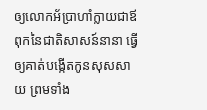ឲ្យលោកអ័ប្រាហាំក្លាយជាឪពុកនៃជាតិសាសន៍នានា ធ្វើឲ្យគាត់បង្កើតកូនសុសសាយ ព្រមទាំង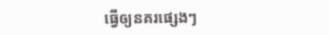ធ្វើឲ្យនគរផ្សេងៗ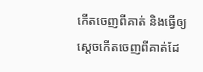កើតចេញពីគាត់ និងធ្វើឲ្យស្តេចកើតចេញពីគាត់ដែ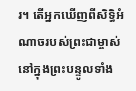រ។ តើអ្នកឃើញពីសិទ្ធិអំណាចរបស់ព្រះជាម្ចាស់នៅក្នុងព្រះបន្ទូលទាំង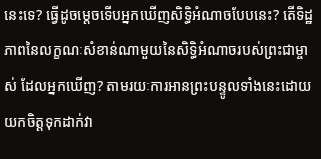នេះទេ? ធ្វើដូចម្តេចទើបអ្នកឃើញសិទ្ធិអំណាចបែបនេះ? តើទិដ្ឋភាពនៃលក្ខណៈសំខាន់ណាមួយនៃសិទ្ធិអំណាចរបស់ព្រះជាម្ចាស់ ដែលអ្នកឃើញ? តាមរយៈការអានព្រះបន្ទូលទាំងនេះដោយយកចិត្តទុកដាក់វា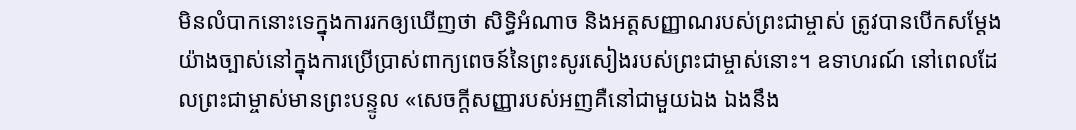មិនលំបាកនោះទេក្នុងការរកឲ្យឃើញថា សិទ្ធិអំណាច និងអត្តសញ្ញាណរបស់ព្រះជាម្ចាស់ ត្រូវបានបើកសម្តែងយ៉ាងច្បាស់នៅក្នុងការប្រើប្រាស់ពាក្យពេចន៍នៃព្រះសូរសៀងរបស់ព្រះជាម្ចាស់នោះ។ ឧទាហរណ៍ នៅពេលដែលព្រះជាម្ចាស់មានព្រះបន្ទូល «សេចក្តីសញ្ញារបស់អញគឺនៅជាមួយឯង ឯងនឹង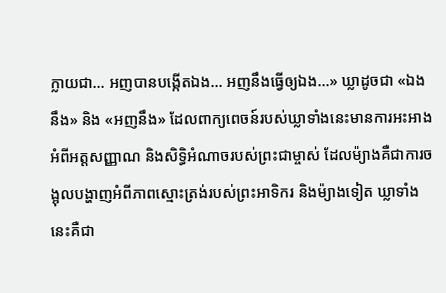ក្លាយជា... អញបានបង្កើតឯង... អញនឹងធ្វើឲ្យឯង...» ឃ្លាដូចជា «ឯងនឹង» និង «អញនឹង» ដែលពាក្យពេចន៍របស់ឃ្លាទាំងនេះមានការអះអាងអំពីអត្តសញ្ញាណ និងសិទ្ធិអំណាចរបស់ព្រះជាម្ចាស់ ដែលម៉្យាងគឺជាការចង្អុលបង្ហាញអំពីភាពស្មោះត្រង់របស់ព្រះអាទិករ និងម៉្យាងទៀត ឃ្លាទាំងនេះគឺជា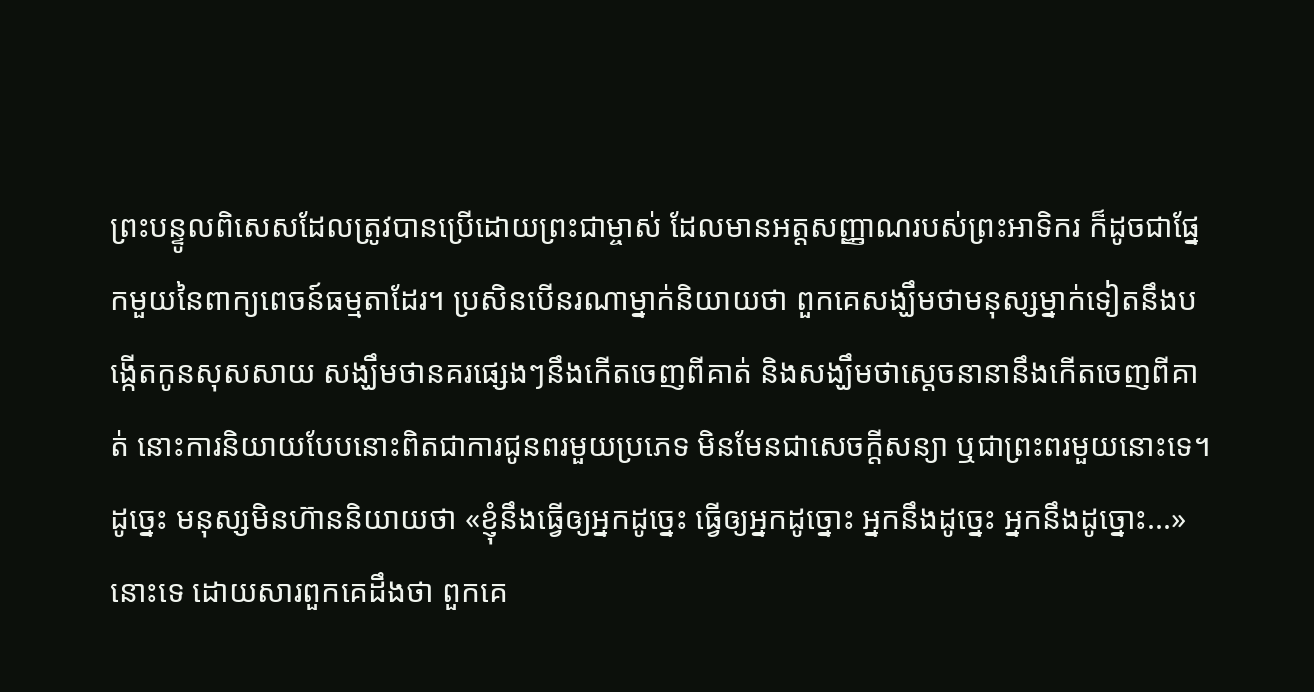ព្រះបន្ទូលពិសេសដែលត្រូវបានប្រើដោយព្រះជាម្ចាស់ ដែលមានអត្តសញ្ញាណរបស់ព្រះអាទិករ ក៏ដូចជាផ្នែកមួយនៃពាក្យពេចន៍ធម្មតាដែរ។ ប្រសិនបើនរណាម្នាក់និយាយថា ពួកគេសង្ឃឹមថាមនុស្សម្នាក់ទៀតនឹងបង្កើតកូនសុសសាយ សង្ឃឹមថានគរផ្សេងៗនឹងកើតចេញពីគាត់ និងសង្ឃឹមថាស្តេចនានានឹងកើតចេញពីគាត់ នោះការនិយាយបែបនោះពិតជាការជូនពរមួយប្រភេទ មិនមែនជាសេចក្តីសន្យា ឬជាព្រះពរមួយនោះទេ។ ដូច្នេះ មនុស្សមិនហ៊ាននិយាយថា «ខ្ញុំនឹងធ្វើឲ្យអ្នកដូច្នេះ ធ្វើឲ្យអ្នកដូច្នោះ អ្នកនឹងដូច្នេះ អ្នកនឹងដូច្នោះ...» នោះទេ ដោយសារពួកគេដឹងថា ពួកគេ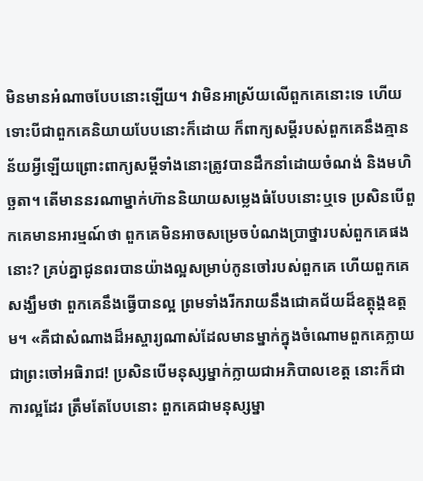មិនមានអំណាចបែបនោះឡើយ។ វាមិនអាស្រ័យលើពួកគេនោះទេ ហើយទោះបីជាពួកគេនិយាយបែបនោះក៏ដោយ ក៏ពាក្យសម្ដីរបស់ពួកគេនឹងគ្មានន័យអ្វីឡើយព្រោះពាក្យសម្ដីទាំងនោះត្រូវបានដឹកនាំដោយចំណង់ និងមហិច្ឆតា។ តើមាននរណាម្នាក់ហ៊ាននិយាយសម្លេងធំបែបនោះឬទេ ប្រសិនបើពួកគេមានអារម្មណ៍ថា ពួកគេមិនអាចសម្រេចបំណងប្រាថ្នារបស់ពួកគេផងនោះ? គ្រប់គ្នាជូនពរបានយ៉ាងល្អសម្រាប់កូនចៅរបស់ពួកគេ ហើយពួកគេសង្ឃឹមថា ពួកគេនឹងធ្វើបានល្អ ព្រមទាំងរីករាយនឹងជោគជ័យដ៏ឧត្តុង្គឧត្តម។ «គឺជាសំណាងដ៏អស្ចារ្យណាស់ដែលមានម្នាក់ក្នុងចំណោមពួកគេក្លាយជាព្រះចៅអធិរាជ! ប្រសិនបើមនុស្សម្នាក់ក្លាយជាអភិបាលខេត្ត នោះក៏ជាការល្អដែរ ត្រឹមតែបែបនោះ ពួកគេជាមនុស្សម្នា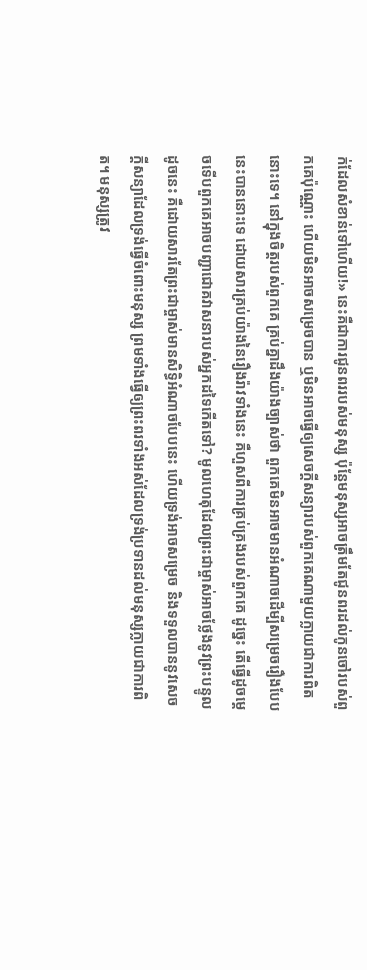ក់ដែលសំខាន់ទៅហើយ!» នេះគឺជាការជូនពររបស់មនុស្ស ប៉ុន្តែមនុស្សអាចត្រឹមតែជូនពរដល់កូនចៅរបស់ពួកគេប៉ុណ្ណោះ ហើយមិនអាចសម្រេចបាន ឬមិនអាចធ្វើឲ្យសេចក្តីសន្យារបស់ពួកគេណាមួយក្លាយជាការពិតនោះទេ។ នៅក្នុងចិត្តរបស់ពួកគេ គ្រប់គ្នាដឹងយ៉ាងច្បាស់ថា ពួកគេមិនអាចមានអំណាចដើម្បីសម្រេចរឿងបែបនេះបាននោះទេ ដោយសារគ្រប់យ៉ាងនៃរឿងរ៉ាវទាំងនេះ គឺហួសពីការគ្រប់គ្រងរបស់ពួកគេ ដូច្នេះ តើធ្វើដូចម្តេចទើបពួកគេអាចបញ្ជាជោគវាសនារបស់អ្នកដទៃកើតទៅ? មូលហេតុដែលព្រះជាម្ចាស់អាចថ្លែងនូវព្រះបន្ទូលដូចនេះ គឺដោយសារតែព្រះជាម្ចាស់មានសិទ្ធិអំណាចបែបនេះ ហើយទ្រង់អាចសម្រេច និងទទួលបាននូវសេចក្តីសន្យាដែលទ្រង់ធ្វើចំពោះមនុស្ស ព្រមទាំងធ្វើឲ្យព្រះពរទាំងអស់ដែលទ្រង់ប្រទានដល់មនុស្សក្លាយជាការពិត។ មនុស្សត្រូវ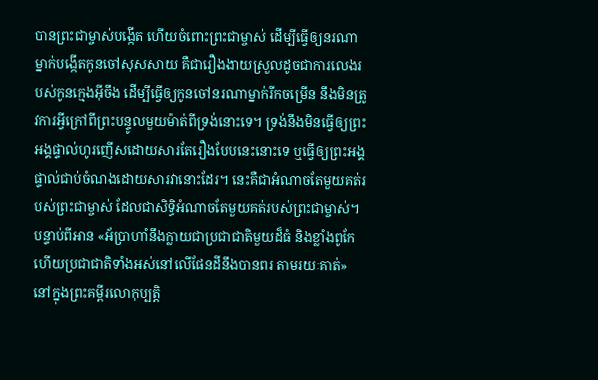បានព្រះជាម្ចាស់បង្កើត ហើយចំពោះព្រះជាម្ចាស់ ដើម្បីធ្វើឲ្យនរណាម្នាក់បង្កើតកូនចៅសុសសាយ គឺជារឿងងាយស្រួលដូចជាការលេងរបស់កូនក្មេងអ៊ីចឹង ដើម្បីធ្វើឲ្យកូនចៅនរណាម្នាក់រីកចម្រើន នឹងមិនត្រូវការអ្វីក្រៅពីព្រះបន្ទូលមួយម៉ាត់ពីទ្រង់នោះទេ។ ទ្រង់នឹងមិនធ្វើឲ្យព្រះអង្គផ្ទាល់ហូរញើសដោយសារតែរឿងបែបនេះនោះទេ ឬធ្វើឲ្យព្រះអង្គផ្ទាល់ជាប់ចំណងដោយសារវានោះដែរ។ នេះគឺជាអំណាចតែមួយគត់របស់ព្រះជាម្ចាស់ ដែលជាសិទ្ធិអំណាចតែមួយគត់របស់ព្រះជាម្ចាស់។
បន្ទាប់ពីអាន «អ័ប្រាហាំនឹងក្លាយជាប្រជាជាតិមួយដ៏ធំ និងខ្លាំងពូកែ ហើយប្រជាជាតិទាំងអស់នៅលើផែនដីនឹងបានពរ តាមរយៈគាត់» នៅក្នុងព្រះគម្ពីរលោកុប្បត្តិ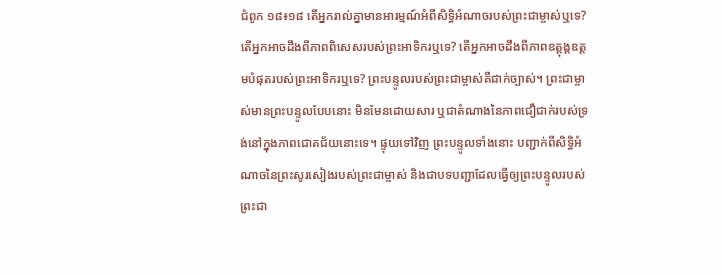ជំពូក ១៨៖១៨ តើអ្នករាល់គ្នាមានអារម្មណ៍អំពីសិទ្ធិអំណាចរបស់ព្រះជាម្ចាស់ឬទេ? តើអ្នកអាចដឹងពីភាពពិសេសរបស់ព្រះអាទិករឬទេ? តើអ្នកអាចដឹងពីភាពឧត្តុង្គឧត្តមបំផុតរបស់ព្រះអាទិករឬទេ? ព្រះបន្ទូលរបស់ព្រះជាម្ចាស់គឺជាក់ច្បាស់។ ព្រះជាម្ចាស់មានព្រះបន្ទូលបែបនោះ មិនមែនដោយសារ ឬជាតំណាងនៃភាពជឿជាក់របស់ទ្រង់នៅក្នុងភាពជោគជ័យនោះទេ។ ផ្ទុយទៅវិញ ព្រះបន្ទូលទាំងនោះ បញ្ជាក់ពីសិទ្ធិអំណាចនៃព្រះសូរសៀងរបស់ព្រះជាម្ចាស់ និងជាបទបញ្ជាដែលធ្វើឲ្យព្រះបន្ទូលរបស់ព្រះជា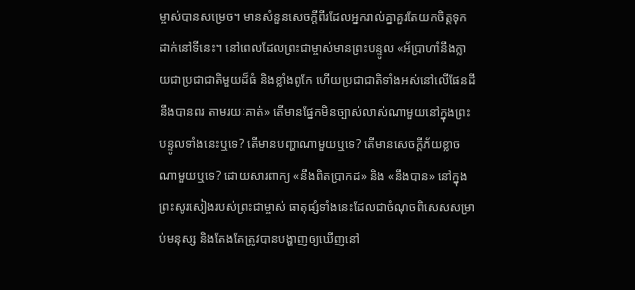ម្ចាស់បានសម្រេច។ មានសំនួនសេចក្ដីពីរដែលអ្នករាល់គ្នាគួរតែយកចិត្តទុកដាក់នៅទីនេះ។ នៅពេលដែលព្រះជាម្ចាស់មានព្រះបន្ទូល «អ័ប្រាហាំនឹងក្លាយជាប្រជាជាតិមួយដ៏ធំ និងខ្លាំងពូកែ ហើយប្រជាជាតិទាំងអស់នៅលើផែនដីនឹងបានពរ តាមរយៈគាត់» តើមានផ្នែកមិនច្បាស់លាស់ណាមួយនៅក្នុងព្រះបន្ទូលទាំងនេះឬទេ? តើមានបញ្ហាណាមួយឬទេ? តើមានសេចក្តីភ័យខ្លាចណាមួយឬទេ? ដោយសារពាក្យ «នឹងពិតប្រាកដ» និង «នឹងបាន» នៅក្នុងព្រះសូរសៀងរបស់ព្រះជាម្ចាស់ ធាតុផ្សំទាំងនេះដែលជាចំណុចពិសេសសម្រាប់មនុស្ស និងតែងតែត្រូវបានបង្ហាញឲ្យឃើញនៅ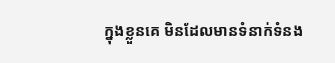ក្នុងខ្លួនគេ មិនដែលមានទំនាក់ទំនង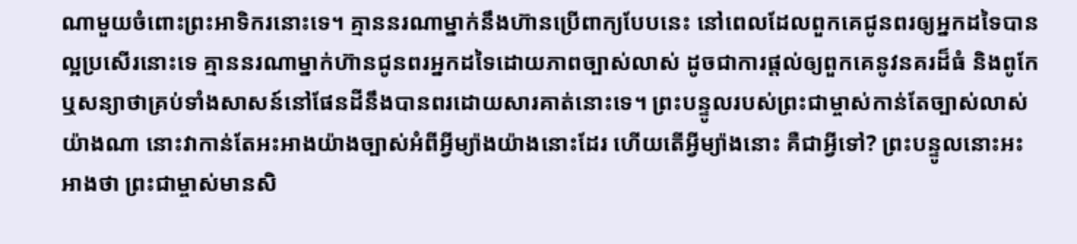ណាមួយចំពោះព្រះអាទិករនោះទេ។ គ្មាននរណាម្នាក់នឹងហ៊ានប្រើពាក្យបែបនេះ នៅពេលដែលពួកគេជូនពរឲ្យអ្នកដទៃបានល្អប្រសើរនោះទេ គ្មាននរណាម្នាក់ហ៊ានជូនពរអ្នកដទៃដោយភាពច្បាស់លាស់ ដូចជាការផ្តល់ឲ្យពួកគេនូវនគរដ៏ធំ និងពូកែ ឬសន្យាថាគ្រប់ទាំងសាសន៍នៅផែនដីនឹងបានពរដោយសារគាត់នោះទេ។ ព្រះបន្ទូលរបស់ព្រះជាម្ចាស់កាន់តែច្បាស់លាស់យ៉ាងណា នោះវាកាន់តែអះអាងយ៉ាងច្បាស់អំពីអ្វីម្យ៉ាងយ៉ាងនោះដែរ ហើយតើអ្វីម្យ៉ាងនោះ គឺជាអ្វីទៅ? ព្រះបន្ទូលនោះអះអាងថា ព្រះជាម្ចាស់មានសិ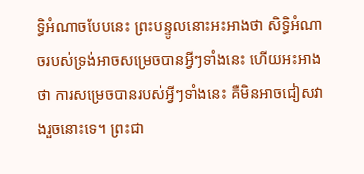ទ្ធិអំណាចបែបនេះ ព្រះបន្ទូលនោះអះអាងថា សិទ្ធិអំណាចរបស់ទ្រង់អាចសម្រេចបានអ្វីៗទាំងនេះ ហើយអះអាងថា ការសម្រេចបានរបស់អ្វីៗទាំងនេះ គឺមិនអាចជៀសវាងរួចនោះទេ។ ព្រះជា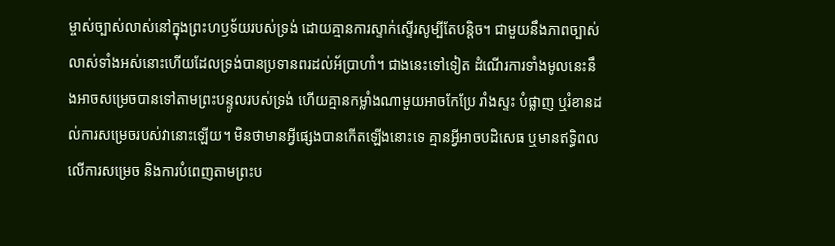ម្ចាស់ច្បាស់លាស់នៅក្នុងព្រះហឫទ័យរបស់ទ្រង់ ដោយគ្មានការស្ទាក់ស្ទើរសូម្បីតែបន្តិច។ ជាមួយនឹងភាពច្បាស់លាស់ទាំងអស់នោះហើយដែលទ្រង់បានប្រទានពរដល់អ័ប្រាហាំ។ ជាងនេះទៅទៀត ដំណើរការទាំងមូលនេះនឹងអាចសម្រេចបានទៅតាមព្រះបន្ទូលរបស់ទ្រង់ ហើយគ្មានកម្លាំងណាមួយអាចកែប្រែ រាំងស្ទះ បំផ្លាញ ឬរំខានដល់ការសម្រេចរបស់វានោះឡើយ។ មិនថាមានអ្វីផ្សេងបានកើតឡើងនោះទេ គ្មានអ្វីអាចបដិសេធ ឬមានឥទ្ធិពលលើការសម្រេច និងការបំពេញតាមព្រះប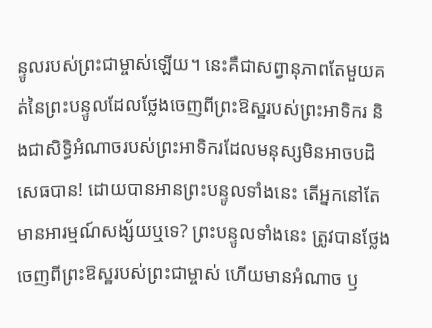ន្ទូលរបស់ព្រះជាម្ចាស់ឡើយ។ នេះគឺជាសព្វានុភាពតែមួយគត់នៃព្រះបន្ទូលដែលថ្លែងចេញពីព្រះឱស្ឋរបស់ព្រះអាទិករ និងជាសិទ្ធិអំណាចរបស់ព្រះអាទិករដែលមនុស្សមិនអាចបដិសេធបាន! ដោយបានអានព្រះបន្ទូលទាំងនេះ តើអ្នកនៅតែមានអារម្មណ៍សង្ស័យឬទេ? ព្រះបន្ទូលទាំងនេះ ត្រូវបានថ្លែងចេញពីព្រះឱស្ឋរបស់ព្រះជាម្ចាស់ ហើយមានអំណាច ឫ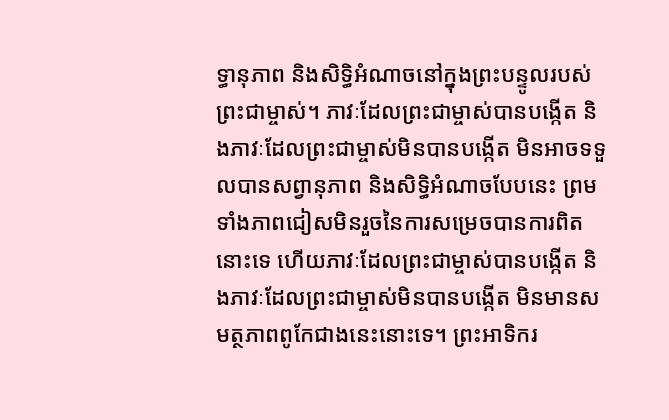ទ្ធានុភាព និងសិទ្ធិអំណាចនៅក្នុងព្រះបន្ទូលរបស់ព្រះជាម្ចាស់។ ភាវៈដែលព្រះជាម្ចាស់បានបង្កើត និងភាវៈដែលព្រះជាម្ចាស់មិនបានបង្កើត មិនអាចទទួលបានសព្វានុភាព និងសិទ្ធិអំណាចបែបនេះ ព្រមទាំងភាពជៀសមិនរួចនៃការសម្រេចបានការពិតនោះទេ ហើយភាវៈដែលព្រះជាម្ចាស់បានបង្កើត និងភាវៈដែលព្រះជាម្ចាស់មិនបានបង្កើត មិនមានសមត្ថភាពពូកែជាងនេះនោះទេ។ ព្រះអាទិករ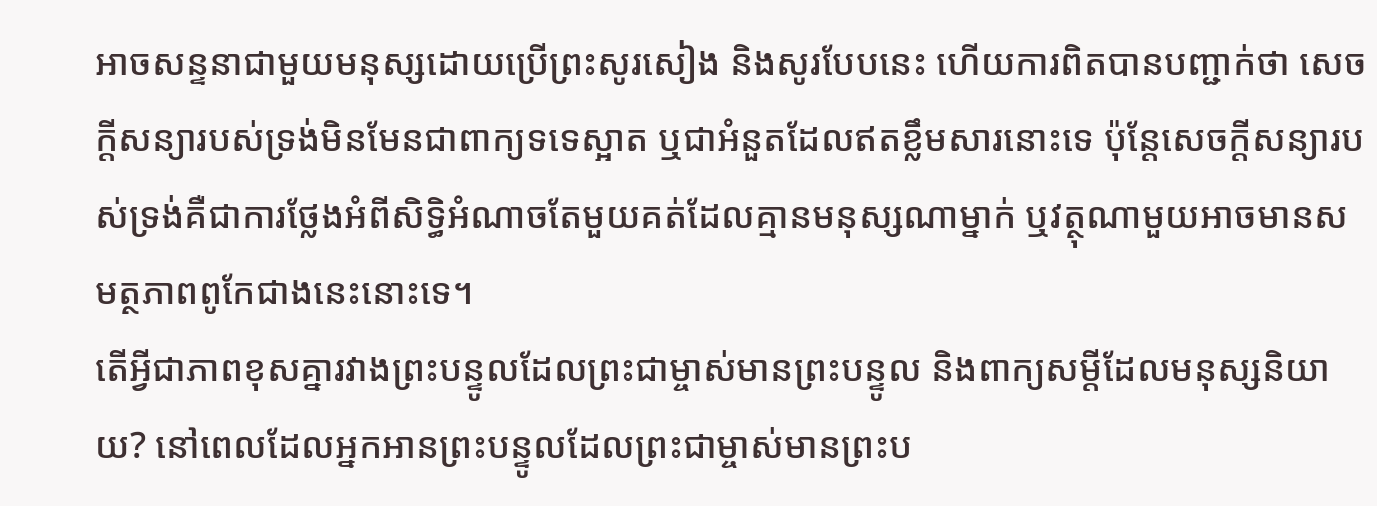អាចសន្ទនាជាមួយមនុស្សដោយប្រើព្រះសូរសៀង និងសូរបែបនេះ ហើយការពិតបានបញ្ជាក់ថា សេចក្តីសន្យារបស់ទ្រង់មិនមែនជាពាក្យទទេស្អាត ឬជាអំនួតដែលឥតខ្លឹមសារនោះទេ ប៉ុន្តែសេចក្តីសន្យារបស់ទ្រង់គឺជាការថ្លែងអំពីសិទ្ធិអំណាចតែមួយគត់ដែលគ្មានមនុស្សណាម្នាក់ ឬវត្ថុណាមួយអាចមានសមត្ថភាពពូកែជាងនេះនោះទេ។
តើអ្វីជាភាពខុសគ្នារវាងព្រះបន្ទូលដែលព្រះជាម្ចាស់មានព្រះបន្ទូល និងពាក្យសម្តីដែលមនុស្សនិយាយ? នៅពេលដែលអ្នកអានព្រះបន្ទូលដែលព្រះជាម្ចាស់មានព្រះប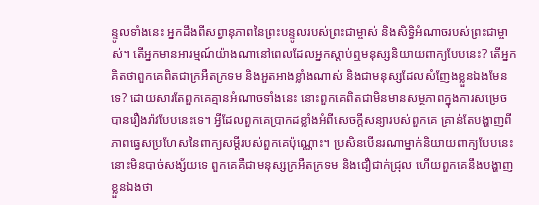ន្ទូលទាំងនេះ អ្នកដឹងពីសព្វានុភាពនៃព្រះបន្ទូលរបស់ព្រះជាម្ចាស់ និងសិទ្ធិអំណាចរបស់ព្រះជាម្ចាស់។ តើអ្នកមានអារម្មណ៍យ៉ាងណានៅពេលដែលអ្នកស្តាប់ឮមនុស្សនិយាយពាក្យបែបនេះ? តើអ្នកគិតថាពួកគេពិតជាក្រអឺតក្រទម និងអួតអាងខ្លាំងណាស់ និងជាមនុស្សដែលសំញែងខ្លួនឯងមែនទេ? ដោយសារតែពួកគេគ្មានអំណាចទាំងនេះ នោះពួកគេពិតជាមិនមានសម្ថភាពក្នុងការសម្រេចបានរឿងរ៉ាវបែបនេះទេ។ អ្វីដែលពួកគេប្រាកដខ្លាំងអំពីសេចក្តីសន្យារបស់ពួកគេ គ្រាន់តែបង្ហាញពីភាពធ្វេសប្រហែសនៃពាក្យសម្តីរបស់ពួកគេប៉ុណ្ណោះ។ ប្រសិនបើនរណាម្នាក់និយាយពាក្យបែបនេះ នោះមិនបាច់សង្ស័យទេ ពួកគេគឺជាមនុស្សក្រអឺតក្រទម និងជឿជាក់ជ្រុល ហើយពួកគេនឹងបង្ហាញខ្លួនឯងថា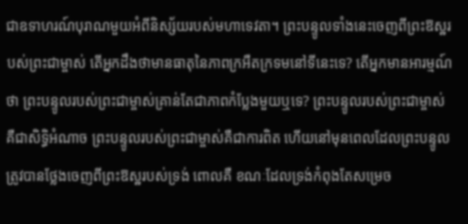ជាឧទាហរណ៍បុរាណមួយអំពីនិស្ស័យរបស់មហាទេវតា។ ព្រះបន្ទូលទាំងនេះចេញពីព្រះឱស្ឋរបស់ព្រះជាម្ចាស់ តើអ្នកដឹងថាមានធាតុនៃភាពក្រអឺតក្រទមនៅទីនេះទេ? តើអ្នកមានអារម្មណ៍ថា ព្រះបន្ទូលរបស់ព្រះជាម្ចាស់គ្រាន់តែជាភាពកំប្លែងមួយឬទេ? ព្រះបន្ទូលរបស់ព្រះជាម្ចាស់គឺជាសិទ្ធិអំណាច ព្រះបន្ទូលរបស់ព្រះជាម្ចាស់គឺជាការពិត ហើយនៅមុនពេលដែលព្រះបន្ទូលត្រូវបានថ្លែងចេញពីព្រះឱស្ឋរបស់ទ្រង់ ពោលគឺ ខណៈដែលទ្រង់កំពុងតែសម្រេច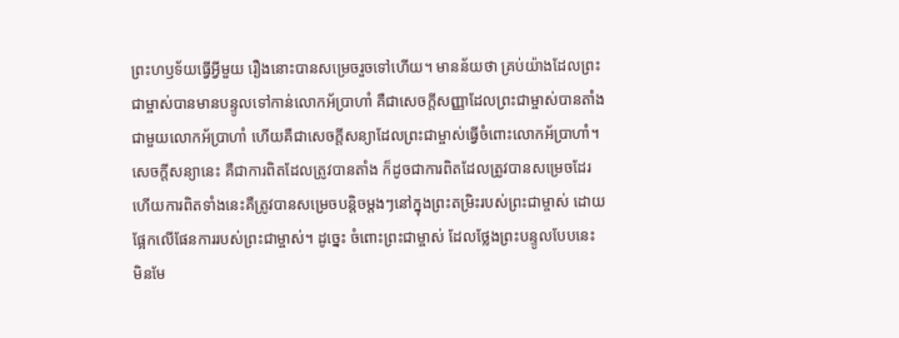ព្រះហឫទ័យធ្វើអ្វីមួយ រឿងនោះបានសម្រេចរួចទៅហើយ។ មានន័យថា គ្រប់យ៉ាងដែលព្រះជាម្ចាស់បានមានបន្ទូលទៅកាន់លោកអ័ប្រាហាំ គឺជាសេចក្តីសញ្ញាដែលព្រះជាម្ចាស់បានតាំងជាមួយលោកអ័ប្រាហាំ ហើយគឺជាសេចក្តីសន្យាដែលព្រះជាម្ចាស់ធ្វើចំពោះលោកអ័ប្រាហាំ។ សេចក្តីសន្យានេះ គឺជាការពិតដែលត្រូវបានតាំង ក៏ដូចជាការពិតដែលត្រូវបានសម្រេចដែរ ហើយការពិតទាំងនេះគឺត្រូវបានសម្រេចបន្តិចម្តងៗនៅក្នុងព្រះតម្រិះរបស់ព្រះជាម្ចាស់ ដោយផ្អែកលើផែនការរបស់ព្រះជាម្ចាស់។ ដូច្នេះ ចំពោះព្រះជាម្ចាស់ ដែលថ្លែងព្រះបន្ទូលបែបនេះ មិនមែ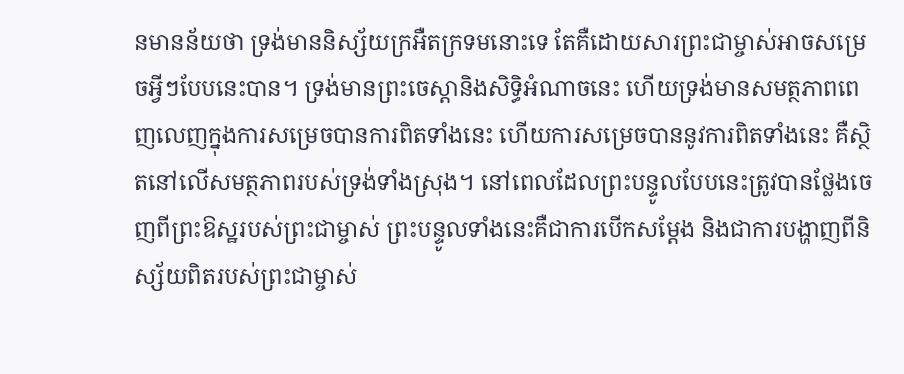នមានន័យថា ទ្រង់មាននិស្ស័យក្រអឺតក្រទមនោះទេ តែគឺដោយសារព្រះជាម្ចាស់អាចសម្រេចអ្វីៗបែបនេះបាន។ ទ្រង់មានព្រះចេស្ដានិងសិទ្ធិអំណាចនេះ ហើយទ្រង់មានសមត្ថភាពពេញលេញក្នុងការសម្រេចបានការពិតទាំងនេះ ហើយការសម្រេចបាននូវការពិតទាំងនេះ គឺស្ថិតនៅលើសមត្ថភាពរបស់ទ្រង់ទាំងស្រុង។ នៅពេលដែលព្រះបន្ទូលបែបនេះត្រូវបានថ្លែងចេញពីព្រះឱស្ឋរបស់ព្រះជាម្ចាស់ ព្រះបន្ទូលទាំងនេះគឺជាការបើកសម្តែង និងជាការបង្ហាញពីនិស្ស័យពិតរបស់ព្រះជាម្ចាស់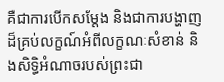គឺជាការបើកសម្តែង និងជាការបង្ហាញដ៏គ្រប់លក្ខណ៍អំពីលក្ខណៈសំខាន់ និងសិទ្ធិអំណាចរបស់ព្រះជា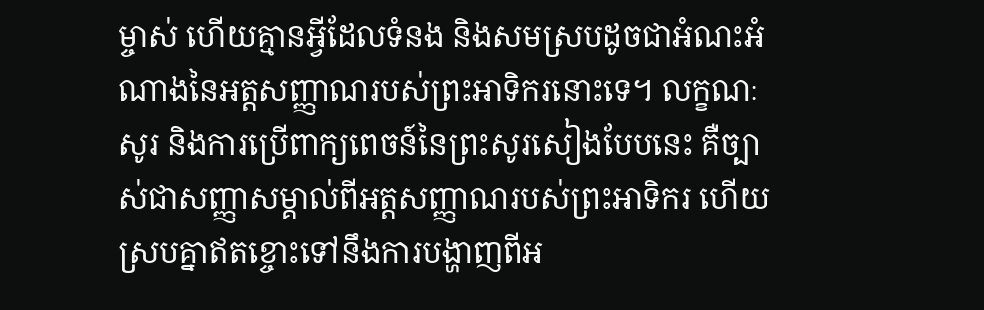ម្ចាស់ ហើយគ្មានអ្វីដែលទំនង និងសមស្របដូចជាអំណះអំណាងនៃអត្តសញ្ញាណរបស់ព្រះអាទិករនោះទេ។ លក្ខណៈ សូរ និងការប្រើពាក្យពេចន៍នៃព្រះសូរសៀងបែបនេះ គឺច្បាស់ជាសញ្ញាសម្គាល់ពីអត្តសញ្ញាណរបស់ព្រះអាទិករ ហើយស្របគ្នាឥតខ្ចោះទៅនឹងការបង្ហាញពីអ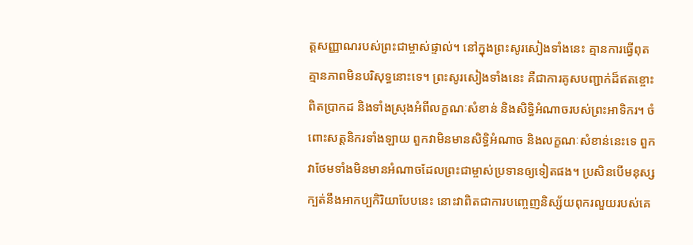ត្តសញ្ញាណរបស់ព្រះជាម្ចាស់ផ្ទាល់។ នៅក្នុងព្រះសូរសៀងទាំងនេះ គ្មានការធ្វើពុត គ្មានភាពមិនបរិសុទ្ធនោះទេ។ ព្រះសូរសៀងទាំងនេះ គឺជាការគូសបញ្ជាក់ដ៏ឥតខ្ចោះ ពិតប្រាកដ និងទាំងស្រុងអំពីលក្ខណៈសំខាន់ និងសិទ្ធិអំណាចរបស់ព្រះអាទិករ។ ចំពោះសត្តនិករទាំងឡាយ ពួកវាមិនមានសិទ្ធិអំណាច និងលក្ខណៈសំខាន់នេះទេ ពួកវាថែមទាំងមិនមានអំណាចដែលព្រះជាម្ចាស់ប្រទានឲ្យទៀតផង។ ប្រសិនបើមនុស្សក្បត់នឹងអាកប្បកិរិយាបែបនេះ នោះវាពិតជាការបញ្ចេញនិស្ស័យពុករលួយរបស់គេ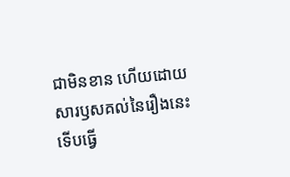ជាមិនខាន ហើយដោយសារឫសគល់នៃរឿងនេះ ទើបធ្វើ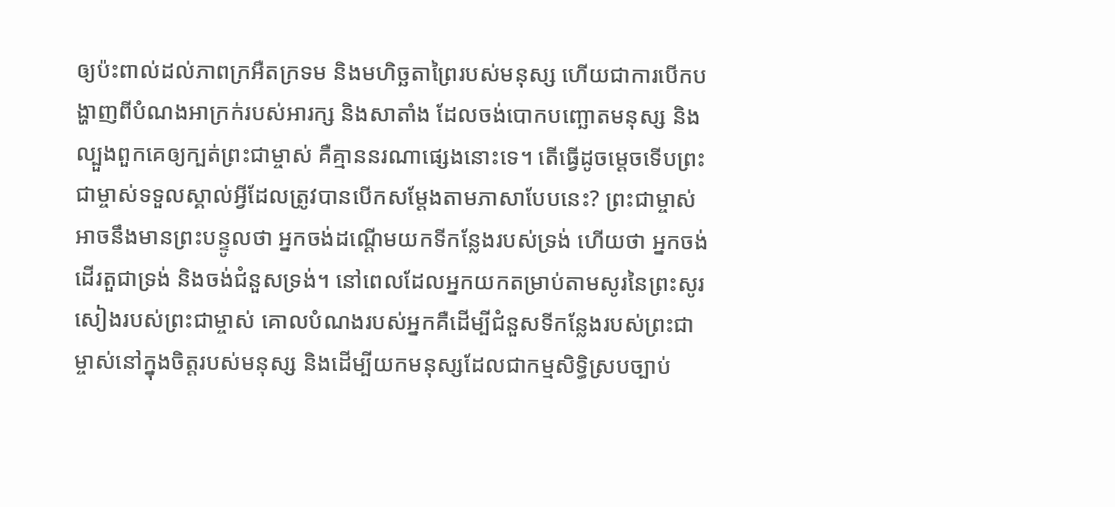ឲ្យប៉ះពាល់ដល់ភាពក្រអឺតក្រទម និងមហិច្ឆតាព្រៃរបស់មនុស្ស ហើយជាការបើកបង្ហាញពីបំណងអាក្រក់របស់អារក្ស និងសាតាំង ដែលចង់បោកបញ្ឆោតមនុស្ស និងល្បួងពួកគេឲ្យក្បត់ព្រះជាម្ចាស់ គឺគ្មាននរណាផ្សេងនោះទេ។ តើធ្វើដូចម្តេចទើបព្រះជាម្ចាស់ទទួលស្គាល់អ្វីដែលត្រូវបានបើកសម្តែងតាមភាសាបែបនេះ? ព្រះជាម្ចាស់អាចនឹងមានព្រះបន្ទូលថា អ្នកចង់ដណ្តើមយកទីកន្លែងរបស់ទ្រង់ ហើយថា អ្នកចង់ដើរតួជាទ្រង់ និងចង់ជំនួសទ្រង់។ នៅពេលដែលអ្នកយកតម្រាប់តាមសូរនៃព្រះសូរសៀងរបស់ព្រះជាម្ចាស់ គោលបំណងរបស់អ្នកគឺដើម្បីជំនួសទីកន្លែងរបស់ព្រះជាម្ចាស់នៅក្នុងចិត្តរបស់មនុស្ស និងដើម្បីយកមនុស្សដែលជាកម្មសិទ្ធិស្របច្បាប់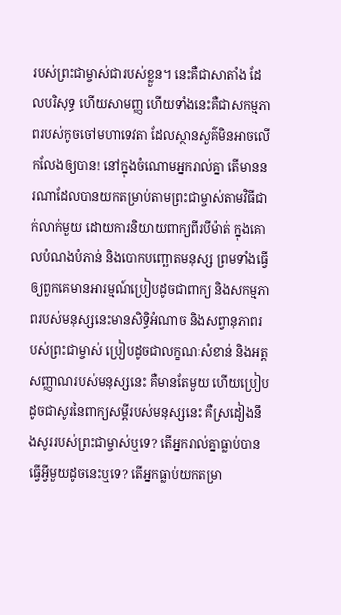របស់ព្រះជាម្ចាស់ជារបស់ខ្លួន។ នេះគឺជាសាតាំង ដែលបរិសុទ្ធ ហើយសាមញ្ញ ហើយទាំងនេះគឺជាសកម្មភាពរបស់កូចចៅមហាទេវតា ដែលស្ថានសួគ៌មិនអាចលើកលែងឲ្យបាន! នៅក្នុងចំណោមអ្នករាល់គ្នា តើមាននរណាដែលបានយកតម្រាប់តាមព្រះជាម្ចាស់តាមវិធីជាក់លាក់មួយ ដោយការនិយាយពាក្យពីរបីម៉ាត់ ក្នុងគោលបំណងបំភាន់ និងបោកបញ្ឆោតមនុស្ស ព្រមទាំងធ្វើឲ្យពួកគេមានអារម្មណ៍ប្រៀបដូចជាពាក្យ និងសកម្មភាពរបស់មនុស្សនេះមានសិទ្ធិអំណាច និងសព្វានុភាពរបស់ព្រះជាម្ចាស់ ប្រៀបដូចជាលក្ខណៈសំខាន់ និងអត្តសញ្ញាណរបស់មនុស្សនេះ គឺមានតែមួយ ហើយប្រៀបដូចជាសូរនៃពាក្យសម្តីរបស់មនុស្សនេះ គឺស្រដៀងនឹងសូររបស់ព្រះជាម្ចាស់ឬទេ? តើអ្នករាល់គ្នាធ្លាប់បានធ្វើអ្វីមួយដូចនេះឬទេ? តើអ្នកធ្លាប់យកតម្រា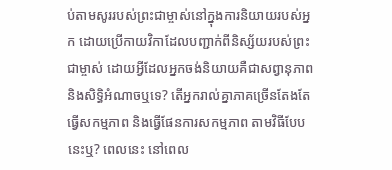ប់តាមសូររបស់ព្រះជាម្ចាស់នៅក្នុងការនិយាយរបស់អ្នក ដោយប្រើកាយវិកាដែលបញ្ជាក់ពីនិស្ស័យរបស់ព្រះជាម្ចាស់ ដោយអ្វីដែលអ្នកចង់និយាយគឺជាសព្វានុភាព និងសិទ្ធិអំណាចឬទេ? តើអ្នករាល់គ្នាភាគច្រើនតែងតែធ្វើសកម្មភាព និងធ្វើផែនការសកម្មភាព តាមវិធីបែបនេះឬ? ពេលនេះ នៅពេល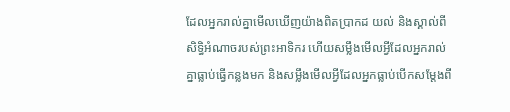ដែលអ្នករាល់គ្នាមើលឃើញយ៉ាងពិតប្រាកដ យល់ និងស្គាល់ពីសិទ្ធិអំណាចរបស់ព្រះអាទិករ ហើយសម្លឹងមើលអ្វីដែលអ្នករាល់គ្នាធ្លាប់ធ្វើកន្លងមក និងសម្លឹងមើលអ្វីដែលអ្នកធ្លាប់បើកសម្តែងពី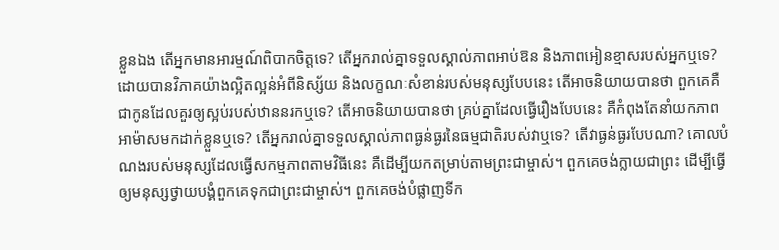ខ្លួនឯង តើអ្នកមានអារម្មណ៍ពិបាកចិត្តទេ? តើអ្នករាល់គ្នាទទួលស្គាល់ភាពអាប់ឱន និងភាពអៀនខ្មាសរបស់អ្នកឬទេ? ដោយបានវិភាគយ៉ាងល្អិតល្អន់អំពីនិស្ស័យ និងលក្ខណៈសំខាន់របស់មនុស្សបែបនេះ តើអាចនិយាយបានថា ពួកគេគឺជាកូនដែលគួរឲ្យស្អប់របស់ឋាននរកឬទេ? តើអាចនិយាយបានថា គ្រប់គ្នាដែលធ្វើរឿងបែបនេះ គឺកំពុងតែនាំយកភាពអាម៉ាសមកដាក់ខ្លួនឬទេ? តើអ្នករាល់គ្នាទទួលស្គាល់ភាពធ្ងន់ធ្ងរនៃធម្មជាតិរបស់វាឬទេ? តើវាធ្ងន់ធ្ងរបែបណា? គោលបំណងរបស់មនុស្សដែលធ្វើសកម្មភាពតាមវិធីនេះ គឺដើម្បីយកតម្រាប់តាមព្រះជាម្ចាស់។ ពួកគេចង់ក្លាយជាព្រះ ដើម្បីធ្វើឲ្យមនុស្សថ្វាយបង្គំពួកគេទុកជាព្រះជាម្ចាស់។ ពួកគេចង់បំផ្លាញទីក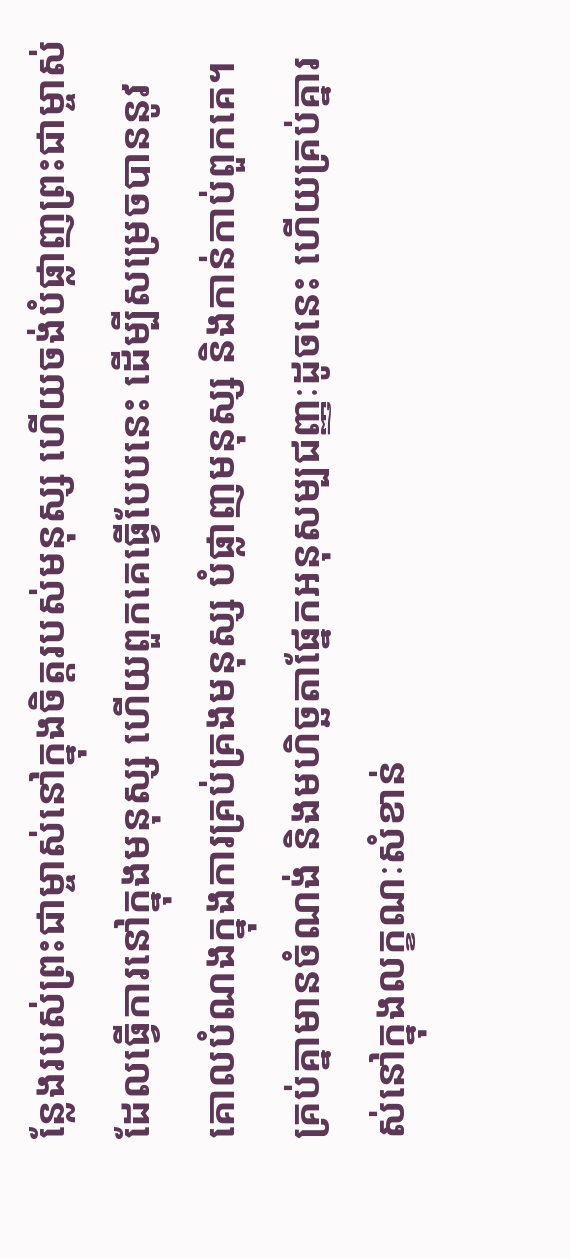ន្លែងរបស់ព្រះជាម្ចាស់នៅក្នុងចិត្តរបស់មនុស្ស ហើយចង់បំផ្លាញព្រះជាម្ចាស់ដែលធ្វើការនៅក្នុងមនុស្ស ហើយពួកគេធ្វើបែបនេះ ដើម្បីសម្រេចបាននូវគោលបំណងក្នុងការគ្រប់គ្រងមនុស្ស បំផ្លាញមនុស្ស និងកាន់កាប់ពួកគេ។ គ្រប់គ្នាមានចំណង់ និងមហិច្ឆតាផ្នែកអនុសម្បជញ្ញៈដូចនេះ ហើយគ្រប់គ្នារស់នៅក្នុងលក្ខណៈសំខាន់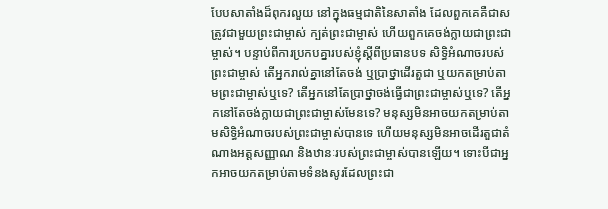បែបសាតាំងដ៏ពុករលួយ នៅក្នុងធម្មជាតិនៃសាតាំង ដែលពួកគេគឺជាសត្រូវជាមួយព្រះជាម្ចាស់ ក្បត់ព្រះជាម្ចាស់ ហើយពួកគេចង់ក្លាយជាព្រះជាម្ចាស់។ បន្ទាប់ពីការប្រកបគ្នារបស់ខ្ញុំស្ដីពីប្រធានបទ សិទ្ធិអំណាចរបស់ព្រះជាម្ចាស់ តើអ្នករាល់គ្នានៅតែចង់ ឬប្រាថ្នាដើរតួជា ឬយកតម្រាប់តាមព្រះជាម្ចាស់ឬទេ? តើអ្នកនៅតែប្រាថ្នាចង់ធ្វើជាព្រះជាម្ចាស់ឬទេ? តើអ្នកនៅតែចង់ក្លាយជាព្រះជាម្ចាស់មែនទេ? មនុស្សមិនអាចយកតម្រាប់តាមសិទ្ធិអំណាចរបស់ព្រះជាម្ចាស់បានទេ ហើយមនុស្សមិនអាចដើរតួជាតំណាងអត្តសញ្ញាណ និងឋានៈរបស់ព្រះជាម្ចាស់បានឡើយ។ ទោះបីជាអ្នកអាចយកតម្រាប់តាមទំនងសូរដែលព្រះជា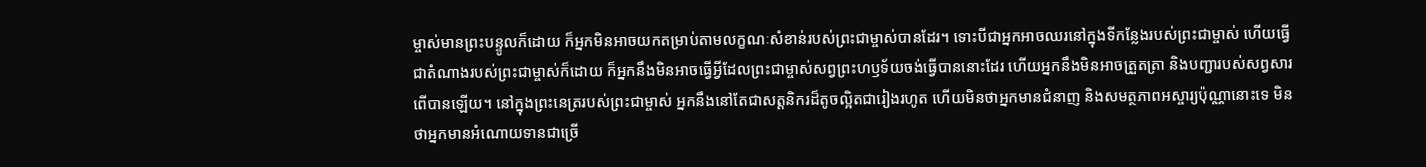ម្ចាស់មានព្រះបន្ទូលក៏ដោយ ក៏អ្នកមិនអាចយកតម្រាប់តាមលក្ខណៈសំខាន់របស់ព្រះជាម្ចាស់បានដែរ។ ទោះបីជាអ្នកអាចឈរនៅក្នុងទីកន្លែងរបស់ព្រះជាម្ចាស់ ហើយធ្វើជាតំណាងរបស់ព្រះជាម្ចាស់ក៏ដោយ ក៏អ្នកនឹងមិនអាចធ្វើអ្វីដែលព្រះជាម្ចាស់សព្វព្រះហឫទ័យចង់ធ្វើបាននោះដែរ ហើយអ្នកនឹងមិនអាចត្រួតត្រា និងបញ្ជារបស់សព្វសារពើបានឡើយ។ នៅក្នុងព្រះនេត្ររបស់ព្រះជាម្ចាស់ អ្នកនឹងនៅតែជាសត្តនិករដ៏តូចល្អិតជារៀងរហូត ហើយមិនថាអ្នកមានជំនាញ និងសមត្ថភាពអស្ចារ្យប៉ុណ្ណានោះទេ មិនថាអ្នកមានអំណោយទានជាច្រើ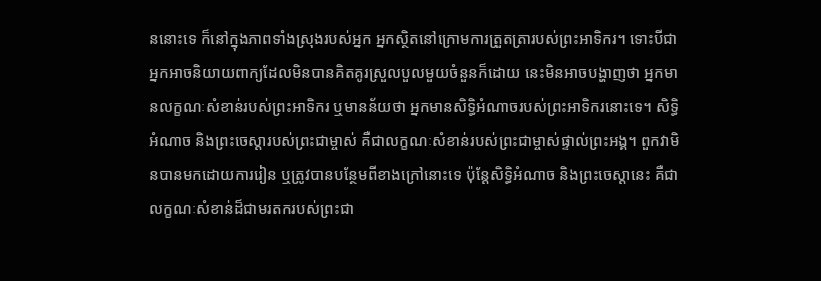ននោះទេ ក៏នៅក្នុងភាពទាំងស្រុងរបស់អ្នក អ្នកស្ថិតនៅក្រោមការត្រួតត្រារបស់ព្រះអាទិករ។ ទោះបីជាអ្នកអាចនិយាយពាក្យដែលមិនបានគិតគូរស្រួលបួលមួយចំនួនក៏ដោយ នេះមិនអាចបង្ហាញថា អ្នកមានលក្ខណៈសំខាន់របស់ព្រះអាទិករ ឬមានន័យថា អ្នកមានសិទ្ធិអំណាចរបស់ព្រះអាទិករនោះទេ។ សិទ្ធិអំណាច និងព្រះចេស្ដារបស់ព្រះជាម្ចាស់ គឺជាលក្ខណៈសំខាន់របស់ព្រះជាម្ចាស់ផ្ទាល់ព្រះអង្គ។ ពួកវាមិនបានមកដោយការរៀន ឬត្រូវបានបន្ថែមពីខាងក្រៅនោះទេ ប៉ុន្តែសិទ្ធិអំណាច និងព្រះចេស្ដានេះ គឺជាលក្ខណៈសំខាន់ដ៏ជាមរតករបស់ព្រះជា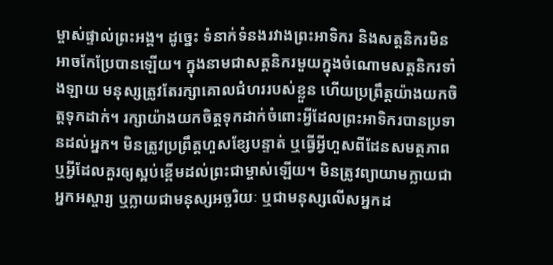ម្ចាស់ផ្ទាល់ព្រះអង្គ។ ដូច្នេះ ទំនាក់ទំនងរវាងព្រះអាទិករ និងសត្តនិករមិនអាចកែប្រែបានឡើយ។ ក្នុងនាមជាសត្តនិករមួយក្នុងចំណោមសត្តនិករទាំងឡាយ មនុស្សត្រូវតែរក្សាគោលជំហររបស់ខ្លួន ហើយប្រព្រឹត្តយ៉ាងយកចិត្តទុកដាក់។ រក្សាយ៉ាងយកចិត្តទុកដាក់ចំពោះអ្វីដែលព្រះអាទិករបានប្រទានដល់អ្នក។ មិនត្រូវប្រព្រឹត្តហួសខ្សែបន្ទាត់ ឬធ្វើអ្វីហួសពីដែនសមត្ថភាព ឬអ្វីដែលគួរឲ្យស្អប់ខ្ពើមដល់ព្រះជាម្ចាស់ឡើយ។ មិនត្រូវព្យាយាមក្លាយជាអ្នកអស្ចារ្យ ឬក្លាយជាមនុស្សអច្ឆរិយៈ ឬជាមនុស្សលើសអ្នកដ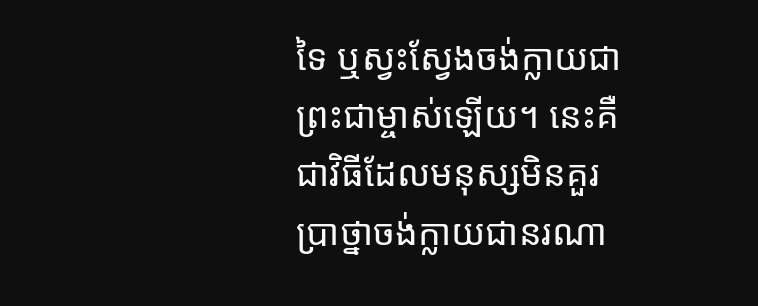ទៃ ឬស្វះស្វែងចង់ក្លាយជាព្រះជាម្ចាស់ឡើយ។ នេះគឺជាវិធីដែលមនុស្សមិនគួរប្រាថ្នាចង់ក្លាយជានរណា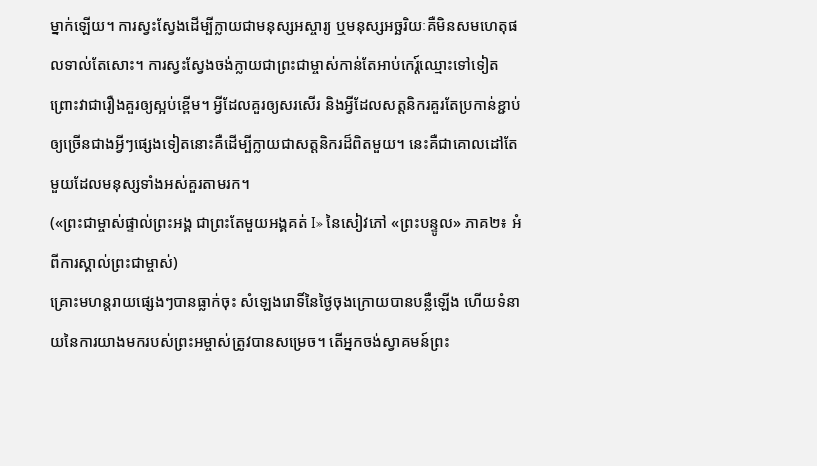ម្នាក់ឡើយ។ ការស្វះស្វែងដើម្បីក្លាយជាមនុស្សអស្ចារ្យ ឬមនុស្សអច្ឆរិយៈគឺមិនសមហេតុផលទាល់តែសោះ។ ការស្វះស្វែងចង់ក្លាយជាព្រះជាម្ចាស់កាន់តែអាប់កេរ្ត៍ឈ្មោះទៅទៀត ព្រោះវាជារឿងគួរឲ្យស្អប់ខ្ពើម។ អ្វីដែលគួរឲ្យសរសើរ និងអ្វីដែលសត្តនិករគួរតែប្រកាន់ខ្ជាប់ឲ្យច្រើនជាងអ្វីៗផ្សេងទៀតនោះគឺដើម្បីក្លាយជាសត្តនិករដ៏ពិតមួយ។ នេះគឺជាគោលដៅតែមួយដែលមនុស្សទាំងអស់គួរតាមរក។
(«ព្រះជាម្ចាស់ផ្ទាល់ព្រះអង្គ ជាព្រះតែមួយអង្គគត់ I» នៃសៀវភៅ «ព្រះបន្ទូល» ភាគ២៖ អំពីការស្គាល់ព្រះជាម្ចាស់)
គ្រោះមហន្តរាយផ្សេងៗបានធ្លាក់ចុះ សំឡេងរោទិ៍នៃថ្ងៃចុងក្រោយបានបន្លឺឡើង ហើយទំនាយនៃការយាងមករបស់ព្រះអម្ចាស់ត្រូវបានសម្រេច។ តើអ្នកចង់ស្វាគមន៍ព្រះ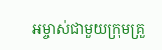អម្ចាស់ជាមួយក្រុមគ្រួ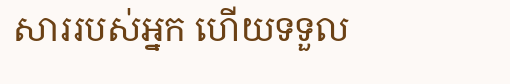សាររបស់អ្នក ហើយទទួល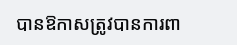បានឱកាសត្រូវបានការពា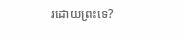រដោយព្រះទេ?